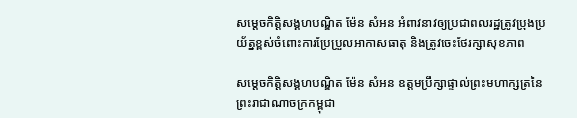សម្តេចកិត្តិសង្គហបណ្ឌិត ម៉ែន សំអន អំពាវនាវឲ្យប្រជាពលរដ្ឋត្រូវប្រុងប្រយ័ត្នខ្ពស់ចំពោះការប្រែប្រួលអាកាសធាតុ និងត្រូវចេះថែរក្សាសុខភាព

សម្តេចកិត្តិសង្គហបណ្ឌិត ម៉ែន សំអន ឧត្តមប្រឹក្សាផ្ទាល់ព្រះមហាក្សត្រនៃព្រះរាជាណាចក្រកម្ពុជា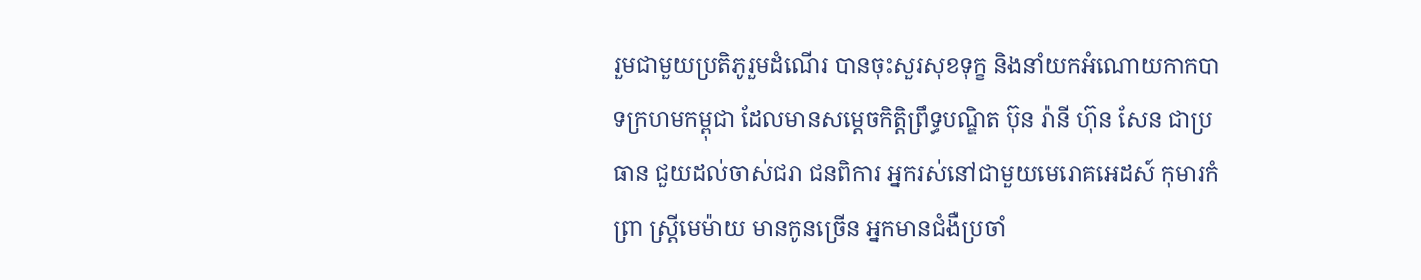រួមជាមួយប្រតិភូរួមដំណើរ បានចុះសួរសុខទុក្ខ និងនាំយកអំណោយកាកបាទក្រហមកម្ពុជា ដែលមានសម្តេចកិត្តិព្រឹទ្ធបណ្ឌិត ប៊ុន រ៉ានី ហ៊ុន សែន ជាប្រធាន ជួយដល់ចាស់ជរា ជនពិការ អ្នករស់នៅជាមួយមេរោគអេដស៍ កុមារកំព្រា ស្ត្រីមេម៉ាយ មានកូនច្រើន អ្នកមានជំងឺប្រចាំ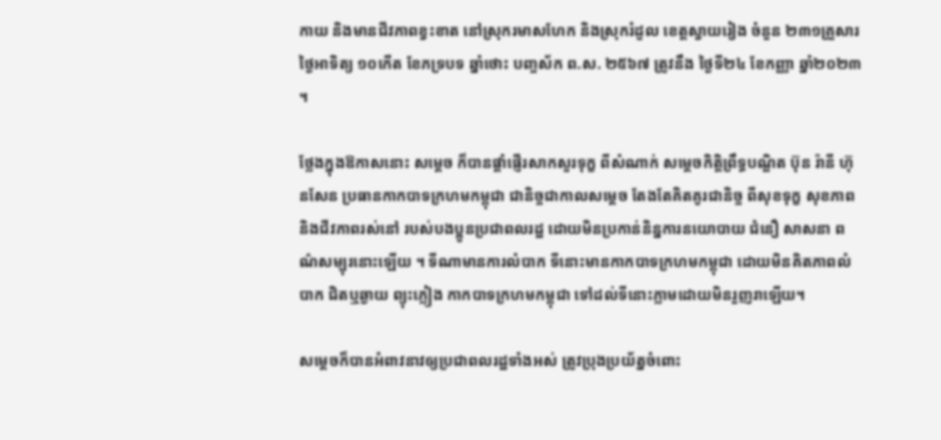កាយ និងមានជីវភាពខ្វះខាត នៅស្រុករមាសហែក និងស្រុករំដួល ខេត្តស្វាយរៀង ចំនួន ២៣១គ្រួសារ ថ្ងៃអាទិត្យ ១០កើត ខែភទ្របទ ឆ្នាំថោះ បញ្ចស័ក ព.ស. ២៥៦៧ ត្រូវនឹង ថ្ងៃទី២៤ ខែកញ្ញា ឆ្នាំ២០២៣ ។

ថ្លែងក្នុងឱកាសនោះ សម្តេច ក៏បានផ្តាំផ្ញើរសាកសួរទុក្ខ ពីសំណាក់ សម្តេចកិត្តិព្រឹទ្ធបណ្ឌិត ប៊ុន រ៉ានី ហ៊ុនសែន ប្រធានកាកបាទក្រហមកម្ពុជា ជានិច្ចជាកាលសម្តេច តែងតែគិតគូរជានិច្ច ពីសុខទុក្ខ សុខភាពនិងជីវភាពរស់នៅ របស់បងប្អូនប្រជាពលរដ្ឋ ដោយមិនប្រកាន់និន្នការនយោបាយ ជំនឿ សាសនា ពណ៌សម្បុរនោះឡើយ ។ ទីណាមានការលំបាក ទីនោះមានកាកបាទក្រហមកម្ពុជា ដោយមិនគិតភាពលំបាក ជិតឬឆ្ងាយ ព្យុះភ្លៀង កាកបាទក្រហមកម្ពុជា ទៅដល់ទីនោះភ្លាមដោយមិនរួញរាឡើយ។

សម្តេចក៏បានអំពាវនាវឲ្យប្រជាពលរដ្ឋទាំងអស់ ត្រូវប្រុងប្រយ័ត្នចំពោះ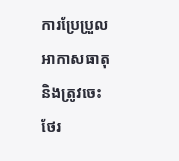ការប្រែប្រួលអាកាសធាតុ និងត្រូវចេះថែរ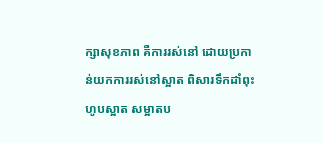ក្សាសុខភាព គឺការរស់នៅ ដោយប្រកាន់យកការរស់នៅស្អាត ពិសារទឹកដាំពុះ ហូបស្អាត សម្អាតប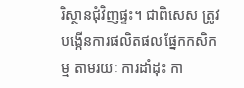រិស្ថានជុំវិញផ្ទះ។ ជាពិសេស ត្រូវបង្កើនការផលិតផលផ្នែកកសិកម្ម តាមរយៈ ការដាំដុះ កា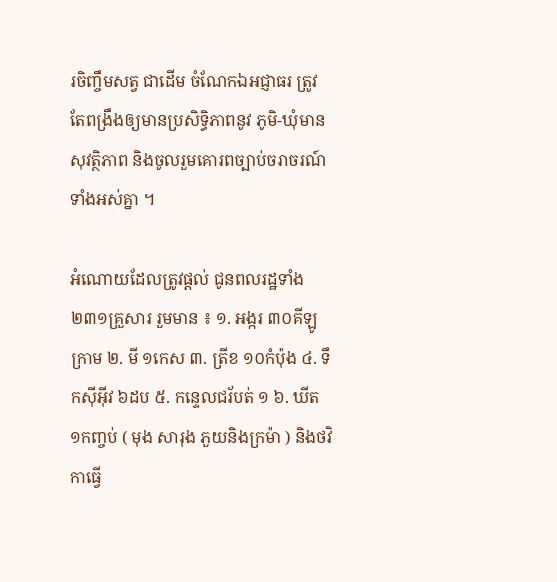រចិញ្ចឹមសត្វ ជាដើម ចំណែកឯអជ្ញាធរ ត្រូវតែពង្រឹងឲ្យមានប្រសិទ្ធិភាពនូវ ភូមិ-ឃុំមានសុវត្ថិភាព និងចូលរួមគោរពច្បាប់ចរាចរណ៍ទាំងអស់គ្នា ។

អំណោយដែលត្រូវផ្តល់ ជូនពលរដ្ឋទាំង ២៣១គ្រួសារ រួមមាន ៖ ១. អង្ករ ៣០គីឡូក្រាម ២. មី ១កេស ៣. ត្រីខ ១០កំប៉ុង ៤. ទឹកស៊ីអ៊ីវ ៦ដប ៥. កន្ទេលជរ័បត់ ១ ៦. ឃីត ១កញ្ចប់ ( មុង សារុង ភួយនិងក្រម៉ា ) និងថវិកាធ្វើ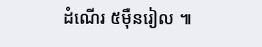ដំណើរ ៥ម៉ឺនរៀល ៕